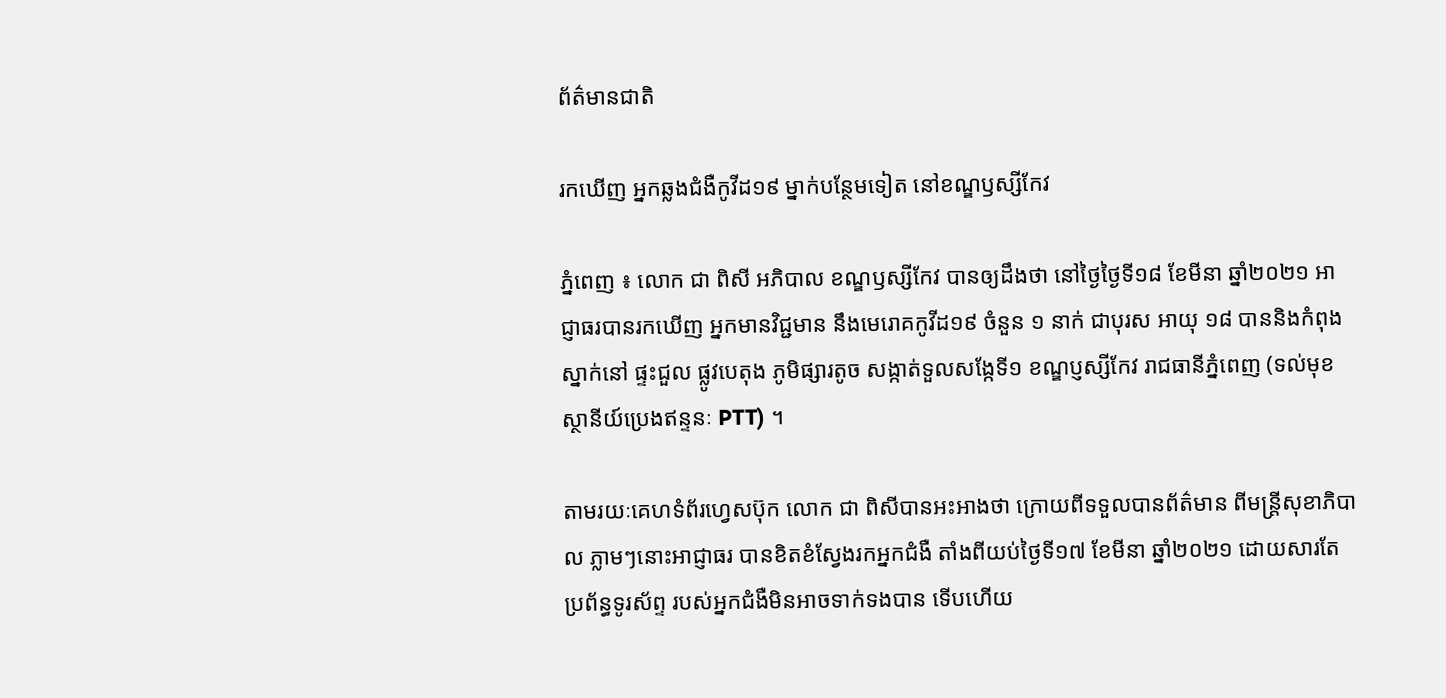ព័ត៌មានជាតិ

រកឃើញ អ្នកឆ្លងជំងឺកូវីដ១៩ ម្នាក់បន្ថែមទៀត នៅខណ្ឌឫស្សីកែវ

ភ្នំពេញ ៖ លោក ជា ពិសី អភិបាល ខណ្ឌឫស្សីកែវ បានឲ្យដឹងថា នៅថ្ងៃថ្ងៃទី១៨ ខែមីនា ឆ្នាំ២០២១ អាជ្ញាធរបានរកឃើញ អ្នកមានវិជ្ជមាន នឹងមេរោគកូវីដ១៩ ចំនួន ១ នាក់ ជាបុរស អាយុ ១៨ បាននិងកំពុងស្នាក់នៅ ផ្ទះជួល ផ្លូវបេតុង ភូមិផ្សារតូច សង្កាត់ទួលសង្កែទី១ ខណ្ឌប្ញស្សីកែវ រាជធានីភ្នំពេញ (ទល់មុខស្ថានីយ៍ប្រេងឥន្ទនៈ PTT) ។

តាមរយៈគេហទំព័រហ្វេសប៊ុក លោក ជា ពិសីបានអះអាងថា ក្រោយពីទទួលបានព័ត៌មាន ពីមន្ត្រីសុខាភិបាល ភ្លាមៗនោះអាជ្ញាធរ បានខិតខំស្វែងរកអ្នកជំងឺ តាំងពីយប់ថ្ងៃទី១៧ ខែមីនា ឆ្នាំ២០២១ ដោយសារតែប្រព័ន្ធទូរស័ព្ទ របស់អ្នកជំងឺមិនអាចទាក់ទងបាន ទើបហើយ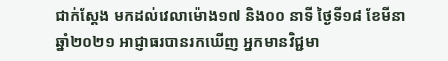ជាក់ស្ដែង មកដល់វេលាម៉ោង១៧ និង០០ នាទី ថ្ងៃទី១៨ ខែមីនា ឆ្នាំ២០២១ អាជ្ញាធរបានរកឃើញ អ្នកមានវិជ្ជមា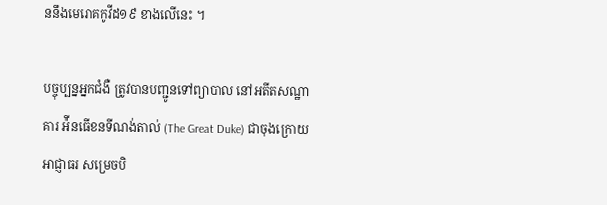ននឹងមេរោគកូវីដ១៩ ខាងលើនេះ ។

បច្ចុប្បន្នអ្នកជំងឺ ត្រូវបានបញ្ជូនទៅព្យាបាល នៅអតីតសណ្ឋាគារ អ៉ីនធើខនទីណង់តាល់ (The Great Duke) ជាចុងក្រោយ អាជ្ញាធរ សម្រេចបិ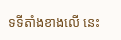ទទីតាំងខាងលើ នេះ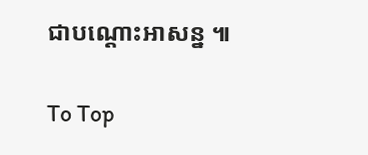ជាបណ្ដោះអាសន្ន ៕

To Top